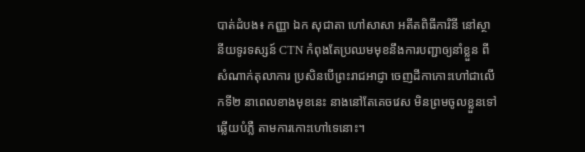បាត់ដំបង៖ កញ្ញា ឯក សុជាតា ហៅសាសា អតីតពិធីការិនី នៅស្ថានីយទូរទស្សន៍ CTN កំពុងតែប្រឈមមុខនឹងការបញ្ជាឲ្យនាំខ្លួន ពីសំណាក់តុលាការ ប្រសិនបើព្រះរាជអាជ្ញា ចេញដីកាកោះហៅជាលើកទី២ នាពេលខាងមុខនេះ នាងនៅតែគេចវេស មិនព្រមចូលខ្លួនទៅឆ្លើយបំភ្លឺ តាមការកោះហៅទេនោះ។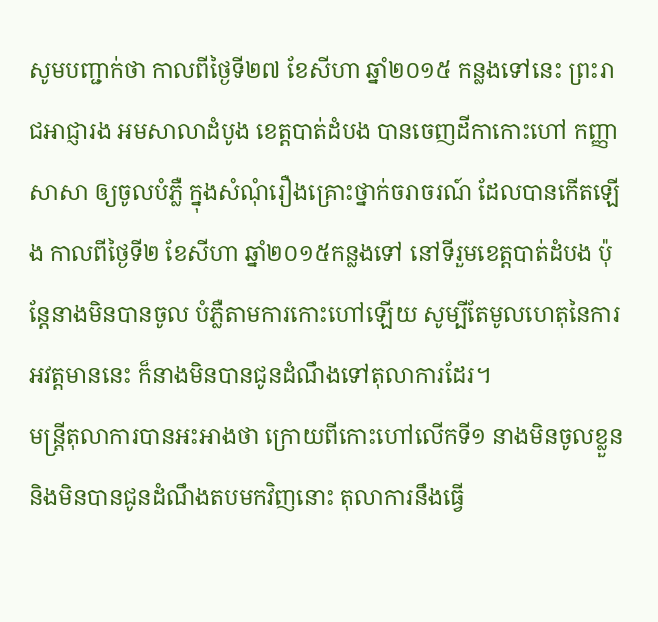សូមបញ្ជាក់ថា កាលពីថ្ងៃទី២៧ ខែសីហា ឆ្នាំ២០១៥ កន្លងទៅនេះ ព្រះរាជអាជ្ញារង អមសាលាដំបូង ខេត្តបាត់ដំបង បានចេញដីកាកោះហៅ កញ្ញា សាសា ឲ្យចូលបំភ្លឺ ក្នុងសំណុំរឿងគ្រោះថ្នាក់ចរាចរណ៍ ដែលបានកើតឡើង កាលពីថ្ងៃទី២ ខែសីហា ឆ្នាំ២០១៥កន្លងទៅ នៅទីរួមខេត្តបាត់ដំបង ប៉ុន្តែនាងមិនបានចូល បំភ្លឺតាមការកោះហៅឡើយ សូម្បីតែមូលហេតុនៃការអវត្តមាននេះ ក៏នាងមិនបានជូនដំណឹងទៅតុលាការដែរ។
មន្ត្រីតុលាការបានអះអាងថា ក្រោយពីកោះហៅលើកទី១ នាងមិនចូលខ្លួន និងមិនបានជូនដំណឹងតបមកវិញនោះ តុលាការនឹងធ្វើ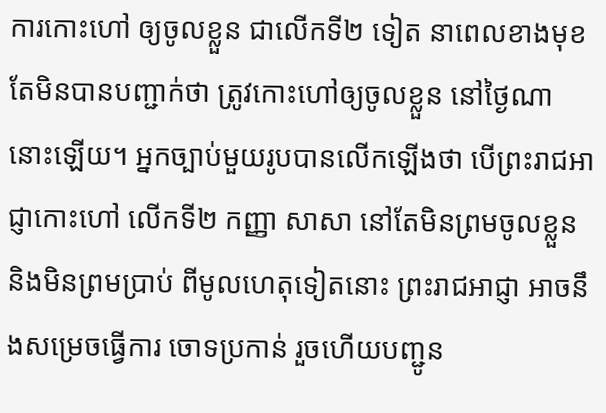ការកោះហៅ ឲ្យចូលខ្លួន ជាលើកទី២ ទៀត នាពេលខាងមុខ តែមិនបានបញ្ជាក់ថា ត្រូវកោះហៅឲ្យចូលខ្លួន នៅថ្ងៃណានោះឡើយ។ អ្នកច្បាប់មួយរូបបានលើកឡើងថា បើព្រះរាជអាជ្ញាកោះហៅ លើកទី២ កញ្ញា សាសា នៅតែមិនព្រមចូលខ្លួន និងមិនព្រមប្រាប់ ពីមូលហេតុទៀតនោះ ព្រះរាជអាជ្ញា អាចនឹងសម្រេចធ្វើការ ចោទប្រកាន់ រួចហើយបញ្ជូន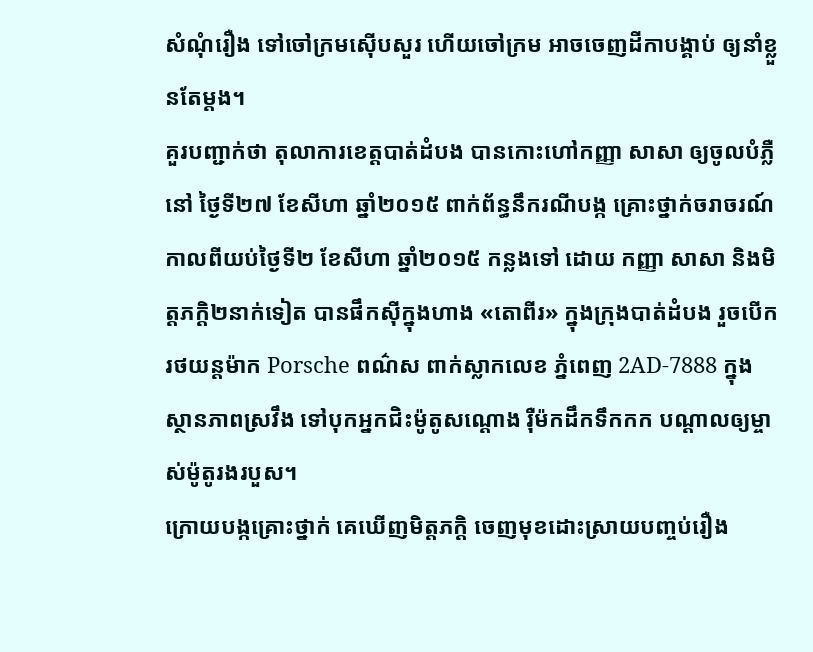សំណុំរឿង ទៅចៅក្រមស៊ើបសួរ ហើយចៅក្រម អាចចេញដីកាបង្គាប់ ឲ្យនាំខ្លួនតែម្ដង។
គួរបញ្ជាក់ថា តុលាការខេត្តបាត់ដំបង បានកោះហៅកញ្ញា សាសា ឲ្យចូលបំភ្លឺនៅ ថ្ងៃទី២៧ ខែសីហា ឆ្នាំ២០១៥ ពាក់ព័ន្ធនឹករណីបង្ក គ្រោះថ្នាក់ចរាចរណ៍ កាលពីយប់ថ្ងៃទី២ ខែសីហា ឆ្នាំ២០១៥ កន្លងទៅ ដោយ កញ្ញា សាសា និងមិត្តភក្តិ២នាក់ទៀត បានផឹកស៊ីក្នុងហាង «តោពីរ» ក្នុងក្រុងបាត់ដំបង រួចបើករថយន្តម៉ាក Porsche ពណ៌ស ពាក់ស្លាកលេខ ភ្នំពេញ 2AD-7888 ក្នុងស្ថានភាពស្រវឹង ទៅបុកអ្នកជិះម៉ូតូសណ្ដោង រ៉ឺម៉កដឹកទឹកកក បណ្ដាលឲ្យម្ចាស់ម៉ូតូរងរបួស។
ក្រោយបង្កគ្រោះថ្នាក់ គេឃើញមិត្តភក្តិ ចេញមុខដោះស្រាយបញ្ចប់រឿង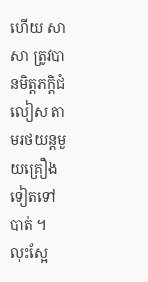ហើយ សាសា ត្រូវបានមិត្តភក្តិជំលៀស តាមរថយន្តមួយគ្រឿងទៀតទៅបាត់ ។ លុះស្អែ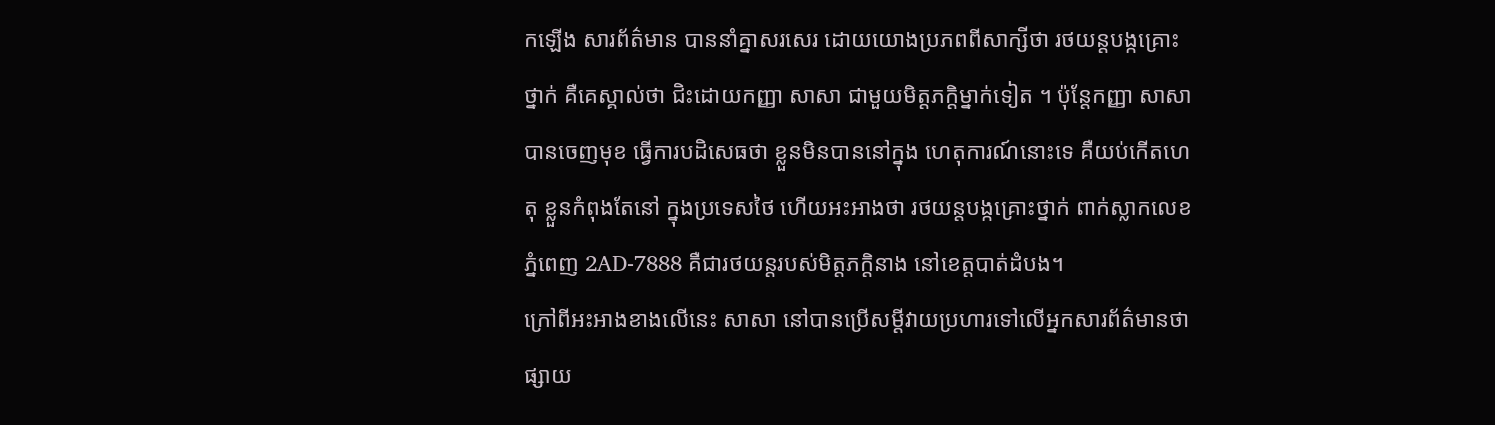កឡើង សារព័ត៌មាន បាននាំគ្នាសរសេរ ដោយយោងប្រភពពីសាក្សីថា រថយន្តបង្កគ្រោះថ្នាក់ គឺគេស្គាល់ថា ជិះដោយកញ្ញា សាសា ជាមួយមិត្តភក្តិម្នាក់ទៀត ។ ប៉ុន្តែកញ្ញា សាសា បានចេញមុខ ធ្វើការបដិសេធថា ខ្លួនមិនបាននៅក្នុង ហេតុការណ៍នោះទេ គឺយប់កើតហេតុ ខ្លួនកំពុងតែនៅ ក្នុងប្រទេសថៃ ហើយអះអាងថា រថយន្តបង្កគ្រោះថ្នាក់ ពាក់ស្លាកលេខ ភ្នំពេញ 2AD-7888 គឺជារថយន្តរបស់មិត្តភក្តិនាង នៅខេត្តបាត់ដំបង។
ក្រៅពីអះអាងខាងលើនេះ សាសា នៅបានប្រើសម្ដីវាយប្រហារទៅលើអ្នកសារព័ត៌មានថា ផ្សាយ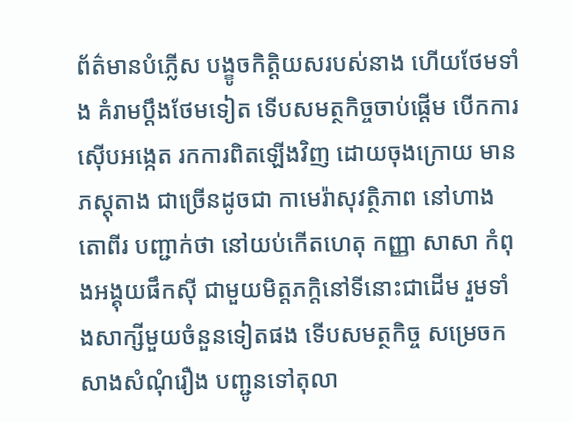ព័ត៌មានបំភ្លើស បង្ខូចកិត្តិយសរបស់នាង ហើយថែមទាំង គំរាមប្ដឹងថែមទៀត ទើបសមត្ថកិច្ចចាប់ផ្ដើម បើកការស៊ើបអង្កេត រកការពិតឡើងវិញ ដោយចុងក្រោយ មានភស្ដុតាង ជាច្រើនដូចជា កាមេរ៉ាសុវត្ថិភាព នៅហាងតោពីរ បញ្ជាក់ថា នៅយប់កើតហេតុ កញ្ញា សាសា កំពុងអង្គុយផឹកស៊ី ជាមួយមិត្តភក្តិនៅទីនោះជាដើម រួមទាំងសាក្សីមួយចំនួនទៀតផង ទើបសមត្ថកិច្ច សម្រេចកសាងសំណុំរឿង បញ្ជូនទៅតុលា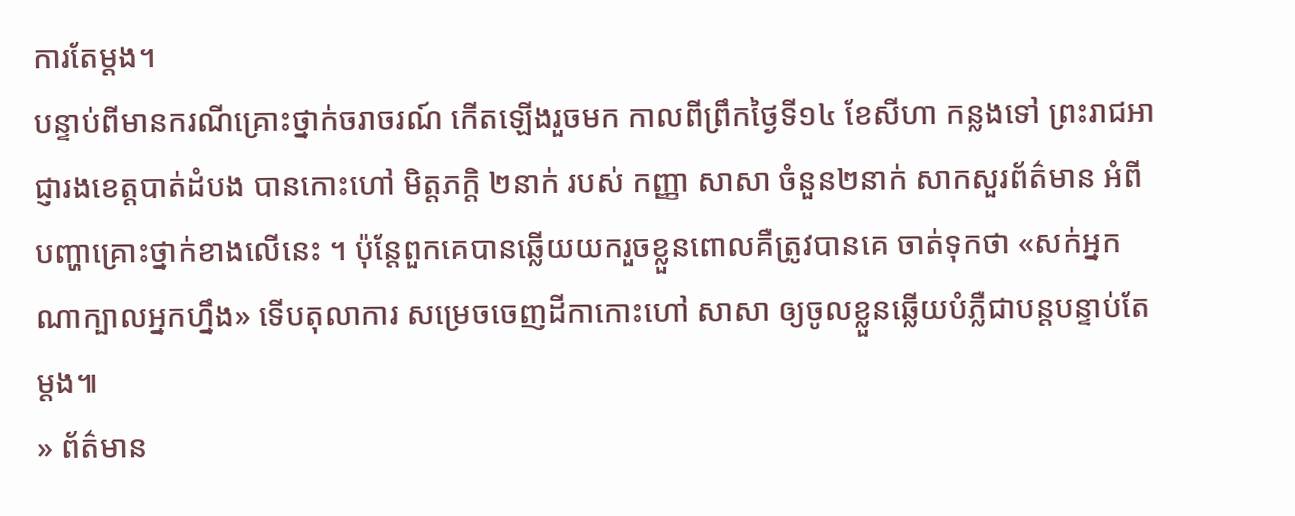ការតែម្ដង។
បន្ទាប់ពីមានករណីគ្រោះថ្នាក់ចរាចរណ៍ កើតឡើងរួចមក កាលពីព្រឹកថ្ងៃទី១៤ ខែសីហា កន្លងទៅ ព្រះរាជអាជ្ញារងខេត្តបាត់ដំបង បានកោះហៅ មិត្តភក្តិ ២នាក់ របស់ កញ្ញា សាសា ចំនួន២នាក់ សាកសួរព័ត៌មាន អំពីបញ្ហាគ្រោះថ្នាក់ខាងលើនេះ ។ ប៉ុន្តែពួកគេបានឆ្លើយយករួចខ្លួនពោលគឺត្រូវបានគេ ចាត់ទុកថា «សក់អ្នកណាក្បាលអ្នកហ្នឹង» ទើបតុលាការ សម្រេចចេញដីកាកោះហៅ សាសា ឲ្យចូលខ្លួនឆ្លើយបំភ្លឺជាបន្តបន្ទាប់តែម្ដង៕
» ព័ត៌មាន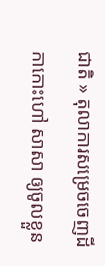ជាតិ » តុលាការសម្រេចចេញដីកាកោះហៅ សាសា ឲ្យចូលខ្លួន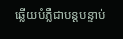ឆ្លើយបំភ្លឺជាបន្តបន្ទាប់